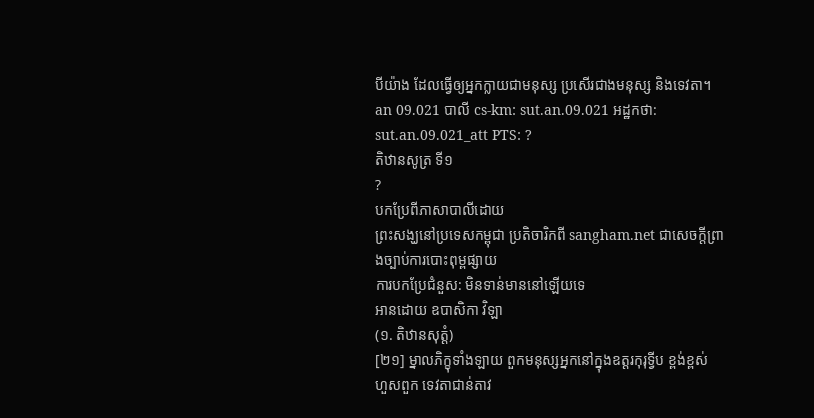បីយ៉ាង ដែលធ្វើឲ្យអ្នកក្លាយជាមនុស្ស ប្រសើរជាងមនុស្ស និងទេវតា។
an 09.021 បាលី cs-km: sut.an.09.021 អដ្ឋកថា: sut.an.09.021_att PTS: ?
តិឋានសូត្រ ទី១
?
បកប្រែពីភាសាបាលីដោយ
ព្រះសង្ឃនៅប្រទេសកម្ពុជា ប្រតិចារិកពី sangham.net ជាសេចក្តីព្រាងច្បាប់ការបោះពុម្ពផ្សាយ
ការបកប្រែជំនួស: មិនទាន់មាននៅឡើយទេ
អានដោយ ឧបាសិកា វិឡា
(១. តិឋានសុត្តំ)
[២១] ម្នាលភិក្ខុទាំងឡាយ ពួកមនុស្សអ្នកនៅក្នុងឧត្តរកុរុទ្វីប ខ្ពង់ខ្ពស់ ហួសពួក ទេវតាជាន់តាវ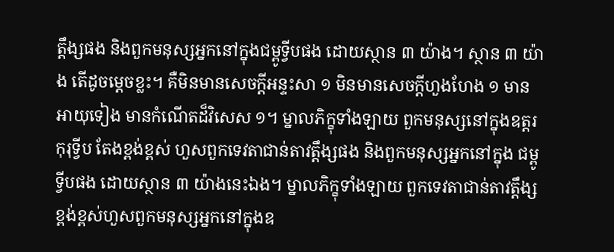ត្តឹង្សផង និងពួកមនុស្សអ្នកនៅក្នុងជម្ពូទ្វីបផង ដោយស្ថាន ៣ យ៉ាង។ ស្ថាន ៣ យ៉ាង តើដូចម្តេចខ្លះ។ គឺមិនមានសេចក្តីអន្ទះសា ១ មិនមានសេចក្តីហួងហែង ១ មានអាយុទៀង មានកំណើតដ៏វិសេស ១។ ម្នាលភិក្ខុទាំងឡាយ ពួកមនុស្សនៅក្នុងឧត្តរកុរុទី្វប តែងខ្ពង់ខ្ពស់ ហួសពួកទេវតាជាន់តាវត្តឹង្សផង និងពួកមនុស្សអ្នកនៅក្នុង ជម្ពូទ្វីបផង ដោយស្ថាន ៣ យ៉ាងនេះឯង។ ម្នាលភិក្ខុទាំងឡាយ ពួកទេវតាជាន់តាវត្តឹង្ស ខ្ពង់ខ្ពស់ហួសពួកមនុស្សអ្នកនៅក្នុងឧ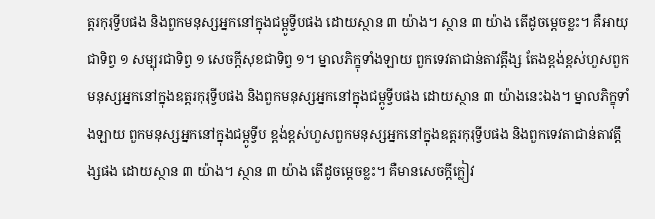ត្តរកុរុទ្វីបផង និងពួកមនុស្សអ្នកនៅក្នុងជម្ពូទ្វីបផង ដោយស្ថាន ៣ យ៉ាង។ ស្ថាន ៣ យ៉ាង តើដូចម្តេចខ្លះ។ គឺអាយុជាទិព្វ ១ សម្បុរជាទិព្វ ១ សេចក្តីសុខជាទិព្វ ១។ ម្នាលភិក្ខុទាំងឡាយ ពួកទេវតាជាន់តាវតឹ្តង្ស តែងខ្ពង់ខ្ពស់ហួសពួកមនុស្សអ្នកនៅក្នុងឧត្តរកុរុទ្វីបផង និងពួកមនុស្សអ្នកនៅក្នុងជម្ពូទ្វីបផង ដោយស្ថាន ៣ យ៉ាងនេះឯង។ ម្នាលភិក្ខុទាំងឡាយ ពួកមនុស្សអ្នកនៅក្នុងជម្ពូទ្វីប ខ្ពង់ខ្ពស់ហួសពួកមនុស្សអ្នកនៅក្នុងឧត្តរកុរុទ្វីបផង និងពួកទេវតាជាន់តាវតឹ្តង្សផង ដោយស្ថាន ៣ យ៉ាង។ ស្ថាន ៣ យ៉ាង តើដូចម្តេចខ្លះ។ គឺមានសេចក្តីក្លៀវ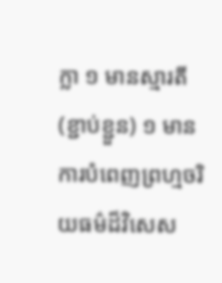ក្លា ១ មានស្មារតី (ខ្ជាប់ខ្ជួន) ១ មានការបំពេញព្រហ្មចរិយធម៌ដ៏វិសេស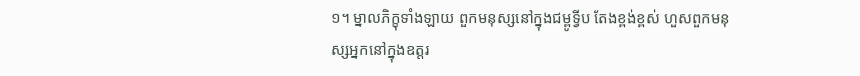១។ ម្នាលភិក្ខុទាំងឡាយ ពួកមនុស្សនៅក្នុងជម្ពូទ្វីប តែងខ្ពង់ខ្ពស់ ហួសពួកមនុស្សអ្នកនៅក្នុងឧត្តរ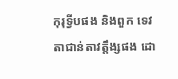កុរុទ្វីបផង និងពួក ទេវតាជាន់តាវត្តឹង្សផង ដោ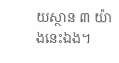យស្ថាន ៣ យ៉ាងនេះឯង។